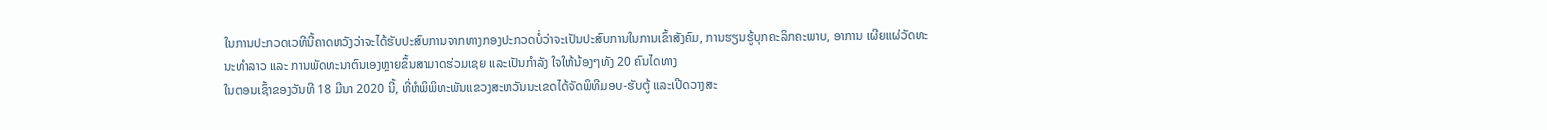ໃນການປະກວດເວທີນີ້ຄາດຫວັງວ່າຈະໄດ້ຮັບປະສົບການຈາກທາງກອງປະກວດບໍ່ວ່າຈະເປັນປະສົບການໃນການເຂົ້າສັງຄົມ, ການຮຽນຮູ້ບຸກຄະລິກຄະພາບ, ອາການ ເຜີຍແຜ່ວັດທະນະທໍາລາວ ແລະ ການພັດທະນາຕົນເອງຫຼາຍຂຶ້ນສາມາດຮ່ວມເຊຍ ແລະເປັນກໍາລັງ ໃຈໃຫ້ນ້ອງໆທັງ 20 ຄົນໄດທາງ
ໃນຕອນເຊົ້າຂອງວັນທີ 18 ມີນາ 2020 ນີ້, ທີ່ຫໍພິພິທະພັນແຂວງສະຫວັນນະເຂດໄດ້ຈັດພິທີມອບ-ຮັບຕູ້ ແລະເປີດວາງສະ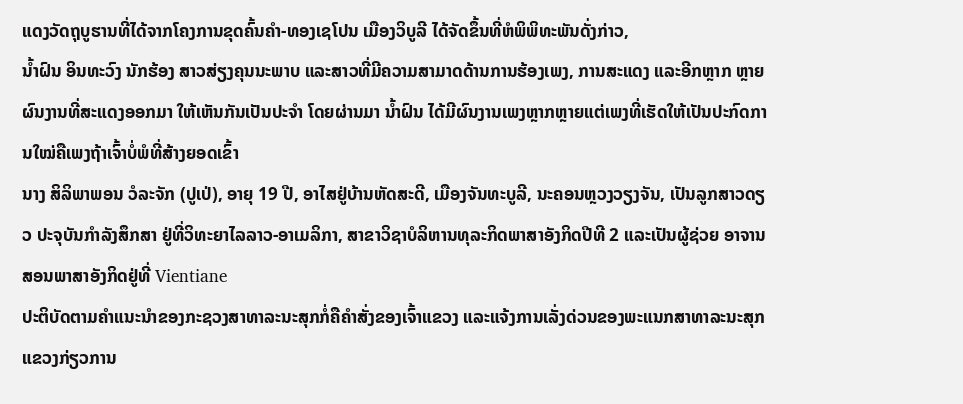ແດງວັດຖຸບູຮານທີ່ໄດ້ຈາກໂຄງການຂຸດຄົ້ນຄໍາ-ທອງເຊໂປນ ເມືອງວິບູລີ ໄດ້ຈັດຂຶ້ນທີ່ຫໍພິພິທະພັນດັ່ງກ່າວ,
ນໍ້າຝົນ ອິນທະວົງ ນັກຮ້ອງ ສາວສ່ຽງຄຸນນະພາບ ແລະສາວທີ່ມີຄວາມສາມາດດ້ານການຮ້ອງເພງ, ການສະແດງ ແລະອີກຫຼາກ ຫຼາຍຜົນງານທີ່ສະແດງອອກມາ ໃຫ້ເຫັນກັນເປັນປະຈໍາ ໂດຍຜ່ານມາ ນໍ້າຝົນ ໄດ້ມີຜົນງານເພງຫຼາກຫຼາຍແຕ່ເພງທີ່ເຮັດໃຫ້ເປັນປະກົດການໃໝ່ຄືເພງຖ້າເຈົ້າບໍ່ພໍທີ່ສ້າງຍອດເຂົ້າ
ນາງ ສິລິພາພອນ ວໍລະຈັກ (ປູເປ່), ອາຍຸ 19 ປີ, ອາໄສຢູ່ບ້ານຫັດສະດີ, ເມືອງຈັນທະບູລີ, ນະຄອນຫຼວງວຽງຈັນ, ເປັນລູກສາວດຽວ ປະຈຸບັນກຳລັງສຶກສາ ຢູ່ທີ່ວິທະຍາໄລລາວ-ອາເມລິກາ, ສາຂາວິຊາບໍລິຫານທຸລະກິດພາສາອັງກິດປີທີ 2 ແລະເປັນຜູ້ຊ່ວຍ ອາຈານສອນພາສາອັງກິດຢູ່ທີ່ Vientiane
ປະຕິບັດຕາມຄຳແນະນຳຂອງກະຊວງສາທາລະນະສຸກກໍ່ຄືຄຳສັ່ງຂອງເຈົ້າແຂວງ ແລະແຈ້ງການເລັ່ງດ່ວນຂອງພະແນກສາທາລະນະສຸກແຂວງກ່ຽວການ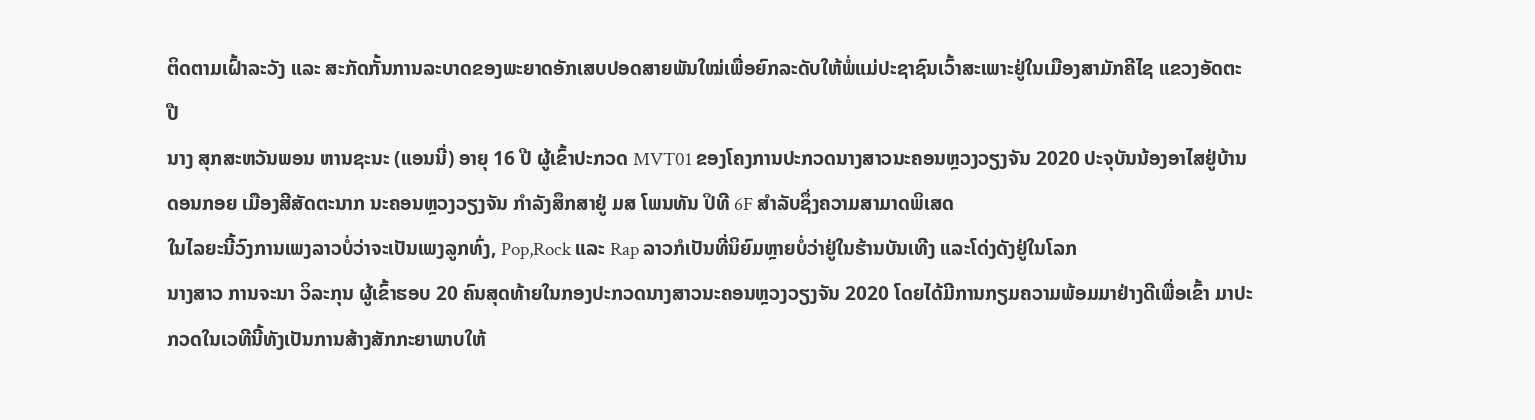ຕິດຕາມເຝົ້າລະວັງ ແລະ ສະກັດກັ້ນການລະບາດຂອງພະຍາດອັກເສບປອດສາຍພັນໃໝ່ເພື່ອຍົກລະດັບໃຫ້ພໍ່ແມ່ປະຊາຊົນເວົ້າສະເພາະຢູ່ໃນເມືອງສາມັກຄີໄຊ ແຂວງອັດຕະປື
ນາງ ສຸກສະຫວັນພອນ ຫານຊະນະ (ແອນນີ່) ອາຍຸ 16 ປີ ຜູ້ເຂົ້າປະກວດ MVT01 ຂອງໂຄງການປະກວດນາງສາວນະຄອນຫຼວງວຽງຈັນ 2020 ປະຈຸບັນນ້ອງອາໄສຢູ່ບ້ານດອນກອຍ ເມືອງສີສັດຕະນາກ ນະຄອນຫຼວງວຽງຈັນ ກຳລັງສຶກສາຢູ່ ມສ ໂພນທັນ ປິທີ 6F ສຳລັບຊຶ່ງຄວາມສາມາດພິເສດ
ໃນໄລຍະນີ້ວົງການເພງລາວບໍ່ວ່າຈະເປັນເພງລູກທົ່ງ, Pop,Rock ແລະ Rap ລາວກໍເປັນທີ່ນິຍົມຫຼາຍບໍ່ວ່າຢູ່ໃນຮ້ານບັນເທີງ ແລະໂດ່ງດັງຢູ່ໃນໂລກ
ນາງສາວ ການຈະນາ ວິລະກຸນ ຜູ້ເຂົ້າຮອບ 20 ຄົນສຸດທ້າຍໃນກອງປະກວດນາງສາວນະຄອນຫຼວງວຽງຈັນ 2020 ໂດຍໄດ້ມີການກຽມຄວາມພ້ອມມາຢ່າງດີເພື່ອເຂົ້າ ມາປະກວດໃນເວທີນີ້ທັງເປັນການສ້າງສັກກະຍາພາບໃຫ້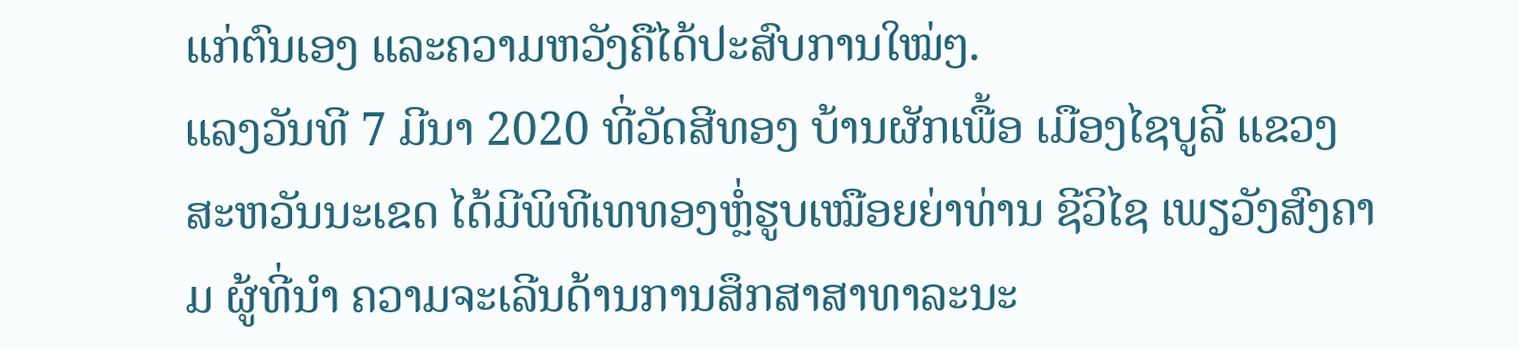ແກ່ຕົນເອງ ແລະຄວາມຫວັງຄືໄດ້ປະສົບການໃໝ່ໆ.
ແລງວັນທີ 7 ມີນາ 2020 ທີ່ວັດສີທອງ ບ້ານຜັກເພື້ອ ເມືອງໄຊບູລີ ແຂວງສະຫວັນນະເຂດ ໄດ້ມີພິທີເທທອງຫຼໍ່ຮູບເໝືອຍຍ່າທ່ານ ຊີວິໄຊ ເພຽວັງສົງຄາມ ຜູ້ທີ່ນຳ ຄວາມຈະເລີນດ້ານການສຶກສາສາທາລະນະ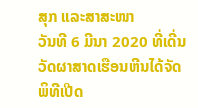ສຸກ ແລະສາສະໜາ
ວັນທີ 6 ມີນາ 2020 ທີ່ເດີ່ນວັດຜາສາດເຮືອນຫີນໄດ້ຈັດພິທີເປີດ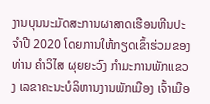ງານບຸນນະມັດສະການຜາສາດເຮືອນຫີນປະຈໍາປີ 2020 ໂດຍການໃຫ້ກຽດເຂົ້າຮ່ວມຂອງ ທ່ານ ຄໍາວິໄສ ຜຸຍຍະວົງ ກໍາມະການພັກແຂວງ ເລຂາຄະນະບໍລິຫານງານພັກເມືອງ ເຈົ້າເມືອ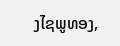ງໄຊພູທອງ,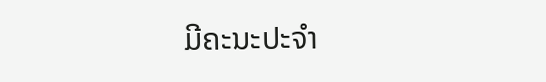ມີຄະນະປະຈໍາ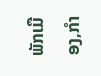ພັກເມືອງ,ກໍາ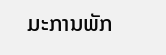ມະການພັກ